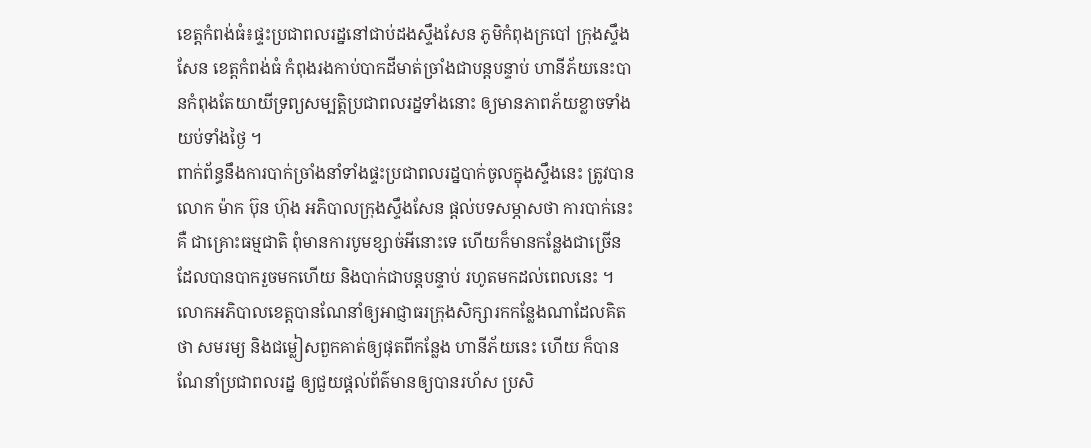ខេត្តកំពង់ធំ៖ផ្ទះប្រជាពលរដ្ននៅជាប់ដងស្ទឹងសែន ភូមិកំពុងក្របៅ ក្រុងស្ទឹងសែន ខេត្តកំពង់ធំ កំពុងរងកាប់បាកដីមាត់ច្រាំងជាបន្ដបន្ទាប់ ហានីភ័យនេះបានកំពុងតែយាយីទ្រព្យសម្បត្តិប្រជាពលរដ្នទាំងនោះ ឲ្យមានភាពភ័យខ្លាចទាំងយប់ទាំងថ្ងៃ ។
ពាក់ព័ន្ធនឹងការបាក់ច្រាំងនាំទាំងផ្ទះប្រជាពលរដ្នបាក់ចូលក្នុងស្ទឹងនេះ ត្រូវបាន លោក ម៉ាក ប៊ុន ហ៊ុង អភិបាលក្រុងស្ទឹងសែន ផ្ដល់បទសម្ភាសថា ការបាក់នេះគឺ ជាគ្រោះធម្មជាតិ ពុំមានការបូមខ្សាច់អីនោះទេ ហើយក៏មានកន្លែងជាច្រើនដែលបានបាករួចមកហើយ និងបាក់ជាបន្ដបន្ទាប់ រហូតមកដល់ពេលនេះ ។
លោកអភិបាលខេត្តបានណែនាំឲ្យអាជ្ញាធរក្រុងសិក្សារកកន្លែងណាដែលគិតថា សមរម្យ និងជម្លៀសពួកគាត់ឲ្យផុតពីកន្លែង ហានីភ័យនេះ ហើយ ក៏បានណែនាំប្រជាពលរដ្ន ឲ្យជួយផ្ដល់ព័ត៌មានឲ្យបានរហ័ស ប្រសិ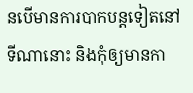នបើមានការបាកបន្ដទៀតនៅទីណានោះ និងកុំឲ្យមានកា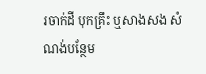រចាក់ដី បុកគ្រឹះ ឬសាងសង សំណង់បន្ថែម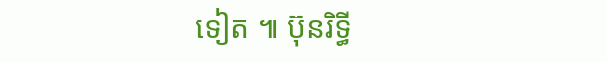ទៀត ៕ ប៊ុនរិទ្ធី